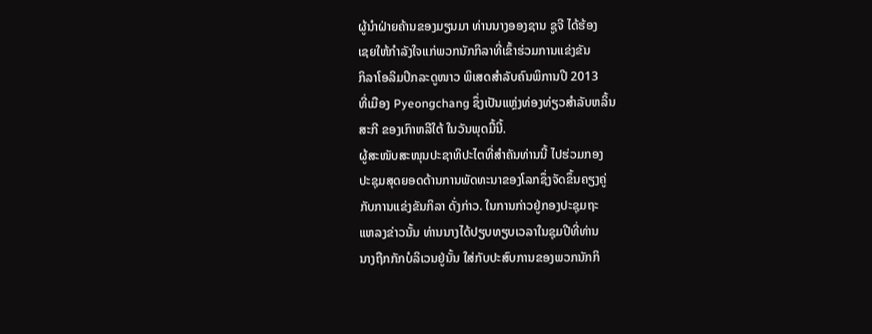ຜູ້ນໍາຝ່າຍຄ້ານຂອງມຽນມາ ທ່ານນາງອອງຊານ ຊູຈີ ໄດ້ຮ້ອງ
ເຊຍໃຫ້ກຳລັງໃຈແກ່ພວກນັກກິລາທີ່ເຂົ້າຮ່ວມການແຂ່ງຂັນ
ກິລາໂອລິມປິກລະດູໜາວ ພິເສດສໍາລັບຄົນພິການປີ 2013
ທີ່ເມືອງ Pyeongchang ຊຶ່ງເປັນແຫຼ່ງທ່ອງທ່ຽວສໍາລັບຫລິ້ນ
ສະກີ ຂອງເກົາຫລີໃຕ້ ໃນວັນພຸດມື້ນີ້.
ຜູ້ສະໜັບສະໜຸນປະຊາທິປະໄຕທີ່ສໍາຄັນທ່ານນີ້ ໄປຮ່ວມກອງ
ປະຊຸມສຸດຍອດດ້ານການພັດທະນາຂອງໂລກຊຶ່ງຈັດຂຶ້ນຄຽງຄູ່
ກັບການແຂ່ງຂັນກິລາ ດັ່ງກ່າວ. ໃນການກ່າວຢູ່ກອງປະຊຸມຖະ
ແຫລງຂ່າວນັ້ນ ທ່ານນາງໄດ້ປຽບທຽບເວລາໃນຊຸມປີທີ່ທ່ານ
ນາງຖືກກັກບໍລິເວນຢູ່ນັ້ນ ໃສ່ກັບປະສົບການຂອງພວກນັກກິ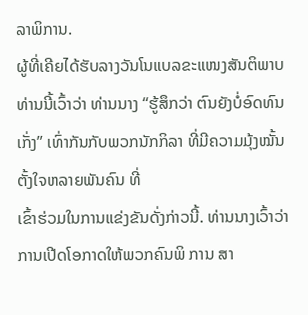ລາພິການ.
ຜູ້ທີ່ເຄີຍໄດ້ຮັບລາງວັນໂນແບລຂະແໜງສັນຕິພາບທ່ານນີ້ເວົ້າວ່າ ທ່ານນາງ “ຮູ້ສຶກວ່າ ຕົນຍັງບໍ່ອົດທົນເກັ່ງ” ເທົ່າກັນກັບພວກນັກກິລາ ທີ່ມີຄວາມມຸ້ງໝັ້ນ ຕັ້ງໃຈຫລາຍພັນຄົນ ທີ່
ເຂົ້າຮ່ວມໃນການແຂ່ງຂັນດັ່ງກ່າວນີ້. ທ່ານນາງເວົ້າວ່າ ການເປີດໂອກາດໃຫ້ພວກຄົນພິ ການ ສາ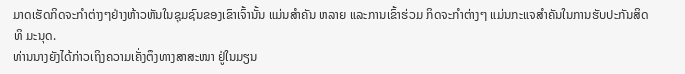ມາດເຮັດກິດຈະກໍາຕ່າງໆຢ່າງຫ້າວຫັນໃນຊຸມຊົນຂອງເຂົາເຈົ້ານັ້ນ ແມ່ນສໍາຄັນ ຫລາຍ ແລະການເຂົ້າຮ່ວມ ກິດຈະກໍາຕ່າງໆ ແມ່ນກະແຈສໍາຄັນໃນການຮັບປະກັນສິດທິ ມະນຸດ.
ທ່ານນາງຍັງໄດ້ກ່າວເຖິງຄວາມເຄັ່ງຕຶງທາງສາສະໜາ ຢູ່ໃນມຽນ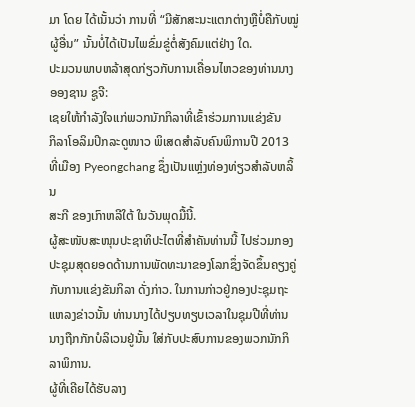ມາ ໂດຍ ໄດ້ເນັ້ນວ່າ ການທີ່ “ມີສັກສະນະແຕກຕ່າງຫຼືບໍ່ຄືກັບໝູ່ຜູ້ອື່ນ” ນັ້ນບໍ່ໄດ້ເປັນໄພຂົ່ມຂູ່ຕໍ່ສັງຄົມແຕ່ຢ່າງ ໃດ.
ປະມວນພາບຫລ້າສຸດກ່ຽວກັບການເຄື່ອນໄຫວຂອງທ່ານນາງອອງຊານ ຊູຈີ:
ເຊຍໃຫ້ກຳລັງໃຈແກ່ພວກນັກກິລາທີ່ເຂົ້າຮ່ວມການແຂ່ງຂັນ
ກິລາໂອລິມປິກລະດູໜາວ ພິເສດສໍາລັບຄົນພິການປີ 2013
ທີ່ເມືອງ Pyeongchang ຊຶ່ງເປັນແຫຼ່ງທ່ອງທ່ຽວສໍາລັບຫລິ້ນ
ສະກີ ຂອງເກົາຫລີໃຕ້ ໃນວັນພຸດມື້ນີ້.
ຜູ້ສະໜັບສະໜຸນປະຊາທິປະໄຕທີ່ສໍາຄັນທ່ານນີ້ ໄປຮ່ວມກອງ
ປະຊຸມສຸດຍອດດ້ານການພັດທະນາຂອງໂລກຊຶ່ງຈັດຂຶ້ນຄຽງຄູ່
ກັບການແຂ່ງຂັນກິລາ ດັ່ງກ່າວ. ໃນການກ່າວຢູ່ກອງປະຊຸມຖະ
ແຫລງຂ່າວນັ້ນ ທ່ານນາງໄດ້ປຽບທຽບເວລາໃນຊຸມປີທີ່ທ່ານ
ນາງຖືກກັກບໍລິເວນຢູ່ນັ້ນ ໃສ່ກັບປະສົບການຂອງພວກນັກກິ
ລາພິການ.
ຜູ້ທີ່ເຄີຍໄດ້ຮັບລາງ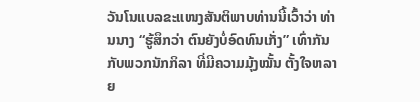ວັນໂນແບລຂະແໜງສັນຕິພາບທ່ານນີ້ເວົ້າວ່າ ທ່ານນາງ “ຮູ້ສຶກວ່າ ຕົນຍັງບໍ່ອົດທົນເກັ່ງ” ເທົ່າກັນກັບພວກນັກກິລາ ທີ່ມີຄວາມມຸ້ງໝັ້ນ ຕັ້ງໃຈຫລາຍ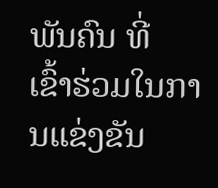ພັນຄົນ ທີ່
ເຂົ້າຮ່ວມໃນການແຂ່ງຂັນ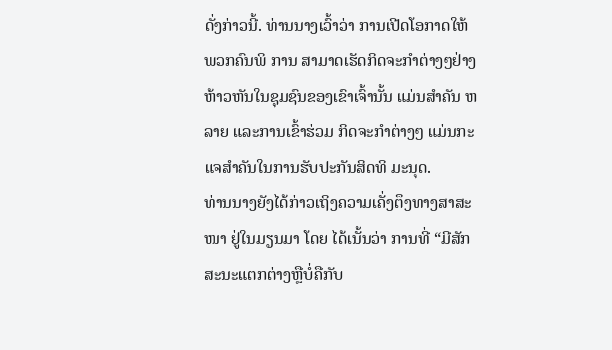ດັ່ງກ່າວນີ້. ທ່ານນາງເວົ້າວ່າ ການເປີດໂອກາດໃຫ້ພວກຄົນພິ ການ ສາມາດເຮັດກິດຈະກໍາຕ່າງໆຢ່າງຫ້າວຫັນໃນຊຸມຊົນຂອງເຂົາເຈົ້ານັ້ນ ແມ່ນສໍາຄັນ ຫລາຍ ແລະການເຂົ້າຮ່ວມ ກິດຈະກໍາຕ່າງໆ ແມ່ນກະແຈສໍາຄັນໃນການຮັບປະກັນສິດທິ ມະນຸດ.
ທ່ານນາງຍັງໄດ້ກ່າວເຖິງຄວາມເຄັ່ງຕຶງທາງສາສະໜາ ຢູ່ໃນມຽນມາ ໂດຍ ໄດ້ເນັ້ນວ່າ ການທີ່ “ມີສັກສະນະແຕກຕ່າງຫຼືບໍ່ຄືກັບ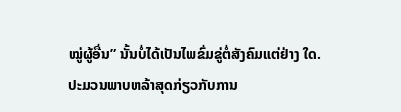ໝູ່ຜູ້ອື່ນ” ນັ້ນບໍ່ໄດ້ເປັນໄພຂົ່ມຂູ່ຕໍ່ສັງຄົມແຕ່ຢ່າງ ໃດ.
ປະມວນພາບຫລ້າສຸດກ່ຽວກັບການ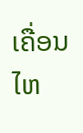ເຄື່ອນໄຫ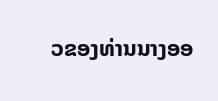ວຂອງທ່ານນາງອອ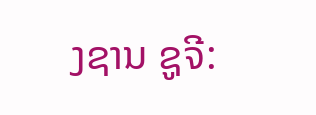ງຊານ ຊູຈີ: